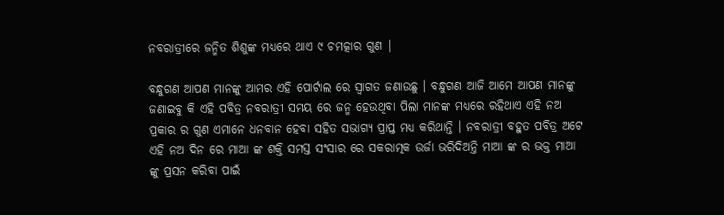ନବରାତ୍ରୀରେ ଜନ୍ମିତ ଶିଶୁଙ୍କ ମଧ୍ୟରେ ଥାଏ ୯ ଚମତ୍କାର ଗୁଣ |

ବନ୍ଧୁଗଣ ଆପଣ ମାନଙ୍କୁ ଆମର ଏହି ପୋର୍ଟାଲ ରେ ସ୍ୱାଗତ ଜଣାଉଛୁ । ବନ୍ଧୁଗଣ ଆଜି ଆମେ ଆପଣ ମାନଙ୍କୁ ଜଣାଇବୁ କି ଏହି ପବିତ୍ର ନବରାତ୍ରୀ ସମୟ ରେ ଜନ୍ମ ହେଉଥିବା ପିଲା ମାନଙ୍କ ମଧ୍ୟରେ ରହିଥାଏ ଏହି ନଅ ପ୍ରକାର ର ଗୁଣ ଏମାନେ ଧନବାନ ହେବା ସହିତ ସଭାଗ୍ୟ ପ୍ରାପ୍ତ ମଧ୍ୟ କରିଥାନ୍ତି । ନବରାତ୍ରୀ ବହୁତ ପବିତ୍ର ଅଟେ ଏହି ନଅ ଦିନ ରେ ମାଆ ଙ୍କ ଶକ୍ତି ସମସ୍ତ ସଂସାର ରେ ସକରାତ୍ମକ ଉର୍ଜା ଭରିଦିଅନ୍ତି ମାଆ ଙ୍କ ର ଭକ୍ତ ମାଆ ଙ୍କୁ ପ୍ରସନ କରିବା ପାଇଁ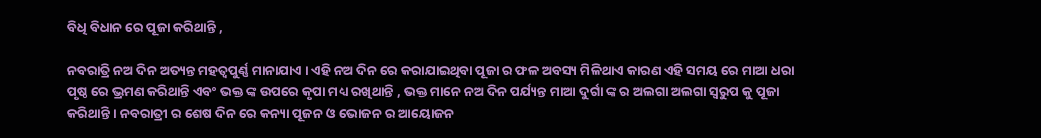ବିଧି ବିଧାନ ରେ ପୂଜା କରିଥାନ୍ତି ,

ନବରାତ୍ରି ନଅ ଦିନ ଅତ୍ୟନ୍ତ ମହତ୍ୱପୁର୍ଣ୍ଣ ମାନାଯାଏ । ଏହି ନଅ ଦିନ ରେ କରାଯାଇଥିବା ପୂଜା ର ଫଳ ଅବସ୍ୟ ମିଳିଥାଏ କାରଣ ଏହି ସମୟ ରେ ମାଆ ଧରା ପୃଷ୍ଠ ରେ ଭ୍ରମଣ କରିଥାନ୍ତି ଏବଂ ଭକ୍ତ ଙ୍କ ଉପରେ କୃପା ମଧ୍ୟ ରଖିଥାନ୍ତି , ଭକ୍ତ ମାନେ ନଅ ଦିନ ପର୍ଯ୍ୟନ୍ତ ମାଆ ଦୁର୍ଗା ଙ୍କ ର ଅଲଗା ଅଲଗା ସ୍ୱରୁପ କୁ ପୂଜା କରିଥାନ୍ତି । ନବରାତ୍ରୀ ର ଶେଷ ଦିନ ରେ କନ୍ୟା ପୂଜନ ଓ ଭୋଜନ ର ଆୟୋଜନ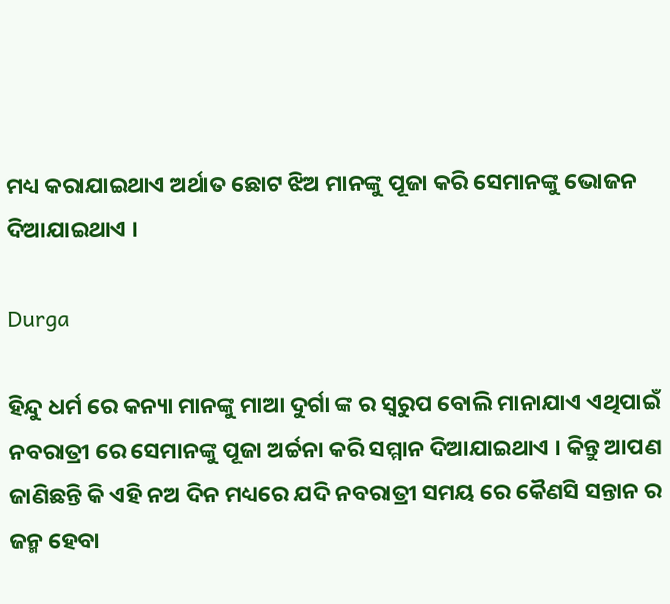ମଧ୍ୟ କରାଯାଇଥାଏ ଅର୍ଥାତ ଛୋଟ ଝିଅ ମାନଙ୍କୁ ପୂଜା କରି ସେମାନଙ୍କୁ ଭୋଜନ ଦିଆଯାଇଥାଏ ।

Durga

ହିନ୍ଦୁ ଧର୍ମ ରେ କନ୍ୟା ମାନଙ୍କୁ ମାଆ ଦୁର୍ଗା ଙ୍କ ର ସ୍ୱରୁପ ବୋଲି ମାନାଯାଏ ଏଥିପାଇଁ ନବରାତ୍ରୀ ରେ ସେମାନଙ୍କୁ ପୂଜା ଅର୍ଚ୍ଚନା କରି ସମ୍ମାନ ଦିଆଯାଇଥାଏ । କିନ୍ତୁ ଆପଣ ଜାଣିଛନ୍ତି କି ଏହି ନଅ ଦିନ ମଧ୍ୟରେ ଯଦି ନବରାତ୍ରୀ ସମୟ ରେ କୈଣସି ସନ୍ତାନ ର ଜନ୍ମ ହେବା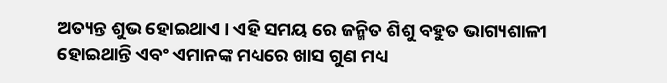ଅତ୍ୟନ୍ତ ଶୁଭ ହୋଇଥାଏ । ଏହି ସମୟ ରେ ଜନ୍ମିତ ଶିଶୁ ବହୁତ ଭାଗ୍ୟଶାଳୀ ହୋଇଥାନ୍ତି ଏବଂ ଏମାନଙ୍କ ମଧ୍ୟରେ ଖାସ ଗୁଣ ମଧ୍ୟ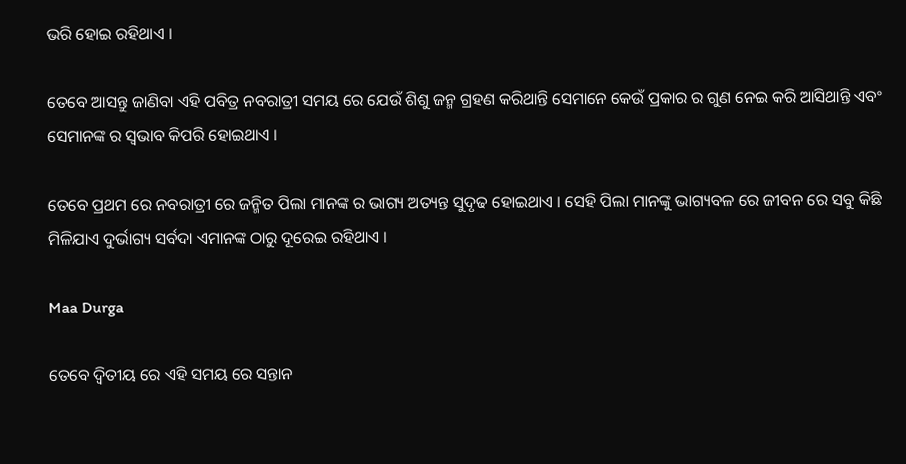ଭରି ହୋଇ ରହିଥାଏ ।

ତେବେ ଆସନ୍ତୁ ଜାଣିବା ଏହି ପବିତ୍ର ନବରାତ୍ରୀ ସମୟ ରେ ଯେଉଁ ଶିଶୁ ଜନ୍ମ ଗ୍ରହଣ କରିଥାନ୍ତି ସେମାନେ କେଉଁ ପ୍ରକାର ର ଗୁଣ ନେଇ କରି ଆସିଥାନ୍ତି ଏବଂ ସେମାନଙ୍କ ର ସ୍ୱଭାବ କିପରି ହୋଇଥାଏ ।

ତେବେ ପ୍ରଥମ ରେ ନବରାତ୍ରୀ ରେ ଜନ୍ମିତ ପିଲା ମାନଙ୍କ ର ଭାଗ୍ୟ ଅତ୍ୟନ୍ତ ସୁଦୃଢ ହୋଇଥାଏ । ସେହି ପିଲା ମାନଙ୍କୁ ଭାଗ୍ୟବଳ ରେ ଜୀବନ ରେ ସବୁ କିଛି ମିଳିଯାଏ ଦୁର୍ଭାଗ୍ୟ ସର୍ବଦା ଏମାନଙ୍କ ଠାରୁ ଦୂରେଇ ରହିଥାଏ ।

Maa Durga

ତେବେ ଦ୍ୱିତୀୟ ରେ ଏହି ସମୟ ରେ ସନ୍ତାନ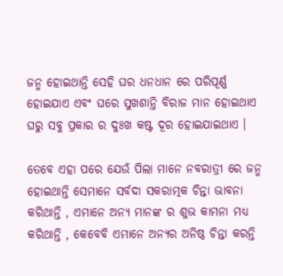ଜନ୍ମ ହୋଇଥାନ୍ତି ସେହି ଘର ଧନଧାନ ରେ ପରିପୂର୍ଣ୍ଣ ହୋଇଯାଏ ଏବଂ ଘରେ ସୁଖଶାନ୍ତି ବିରାଜ ମାନ ହୋଇଥାଏ ଘରୁ ସବୁ ପ୍ରକାର ର ଦୁଃଖ କଷ୍ଟ ଦୂର ହୋଇଯାଇଥାଏ ।

ତେବେ ଏହା ପରେ ଯେଉଁ ପିଲା ମାନେ ନବରାତ୍ରୀ ରେ ଜନ୍ମ ହୋଇଥାନ୍ତି ସେମାନେ ସର୍ବଦା ସକରାତ୍ମକ ଚିନ୍ତା ଭାବନା କରିଥାନ୍ତି , ଏମାନେ ଅନ୍ୟ ମାନଙ୍କ ର ଶୁଭ କାମନା ମଧ୍ୟ କରିଥାନ୍ତି , କେବେବି ଏମାନେ ଅନ୍ୟର ଅନିଷ୍ଠ ଚିନ୍ତା କରନ୍ତି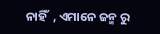ନାହିଁ  , ଏମାନେ ଜନ୍ମ ରୁ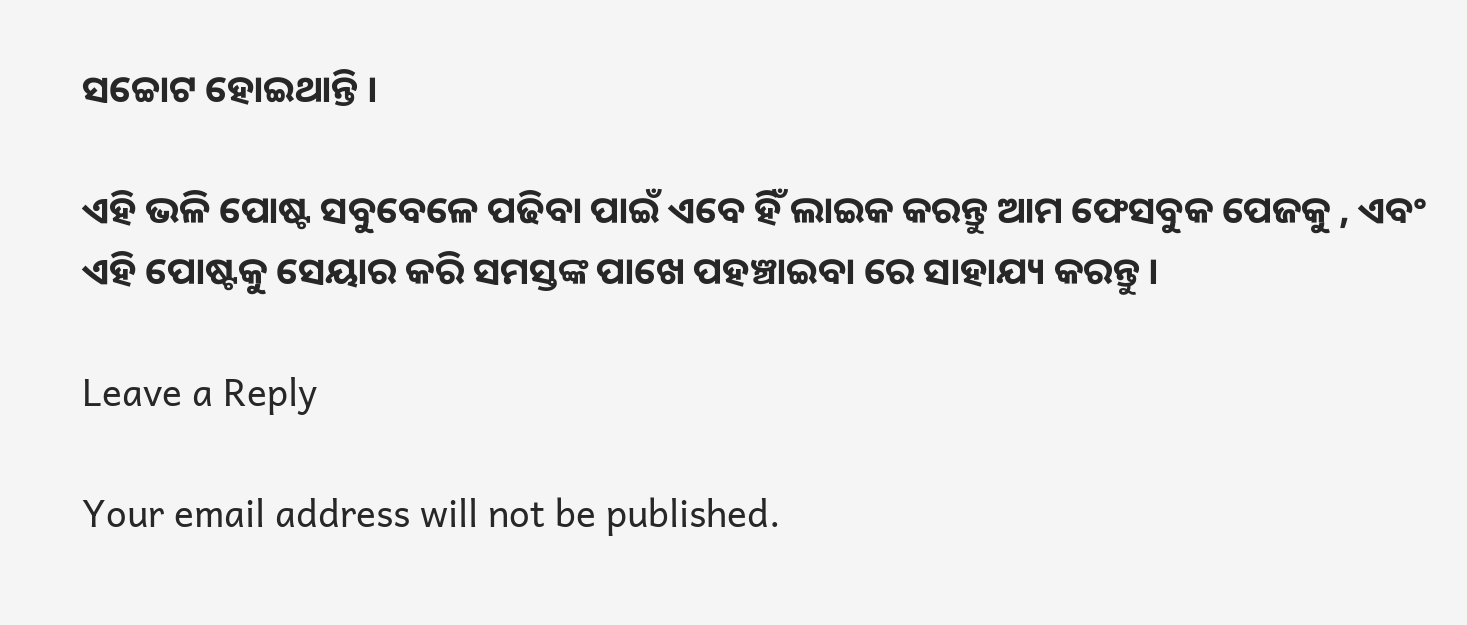ସଚ୍ଚୋଟ ହୋଇଥାନ୍ତି ।

ଏହି ଭଳି ପୋଷ୍ଟ ସବୁବେଳେ ପଢିବା ପାଇଁ ଏବେ ହିଁ ଲାଇକ କରନ୍ତୁ ଆମ ଫେସବୁକ ପେଜକୁ , ଏବଂ ଏହି ପୋଷ୍ଟକୁ ସେୟାର କରି ସମସ୍ତଙ୍କ ପାଖେ ପହଞ୍ଚାଇବା ରେ ସାହାଯ୍ୟ କରନ୍ତୁ ।

Leave a Reply

Your email address will not be published.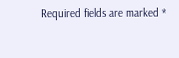Required fields are marked *